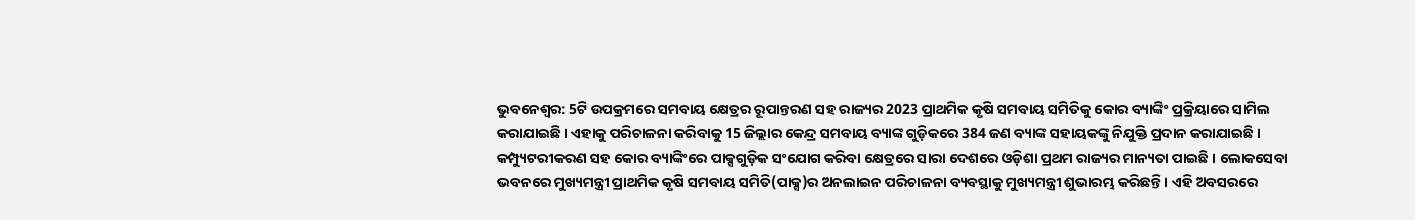ଭୁବନେଶ୍ବର: 5ଟି ଉପକ୍ରମରେ ସମବାୟ କ୍ଷେତ୍ରର ରୂପାନ୍ତରଣ ସହ ରାଜ୍ୟର 2023 ପ୍ରାଥମିକ କୃଷି ସମବାୟ ସମିତିକୁ କୋର ବ୍ୟାଙ୍କିଂ ପ୍ରକ୍ରିୟାରେ ସାମିଲ କରାଯାଇଛି । ଏହାକୁ ପରିଚାଳନା କରିବାକୁ 15 ଜିଲ୍ଲାର କେନ୍ଦ୍ର ସମବାୟ ବ୍ୟାଙ୍କ ଗୁଡ଼ିକରେ 384 ଜଣ ବ୍ୟାଙ୍କ ସହାୟକଙ୍କୁ ନିଯୁକ୍ତି ପ୍ରଦାନ କରାଯାଇଛି । କମ୍ପ୍ୟୁଟରୀକରଣ ସହ କୋର ବ୍ୟାଙ୍କିଂରେ ପାକ୍ସଗୁଡ଼ିକ ସଂଯୋଗ କରିବା କ୍ଷେତ୍ରରେ ସାରା ଦେଶରେ ଓଡ଼ିଶା ପ୍ରଥମ ରାଜ୍ୟର ମାନ୍ୟତା ପାଇଛି । ଲୋକସେବା ଭବନରେ ମୁଖ୍ୟମନ୍ତ୍ରୀ ପ୍ରାଥମିକ କୃଷି ସମବାୟ ସମିତି(ପାକ୍ସ)ର ଅନଲାଇନ ପରିଚାଳନା ବ୍ୟବସ୍ଥାକୁ ମୁଖ୍ୟମନ୍ତ୍ରୀ ଶୁଭାରମ୍ଭ କରିଛନ୍ତି । ଏହି ଅବସରରେ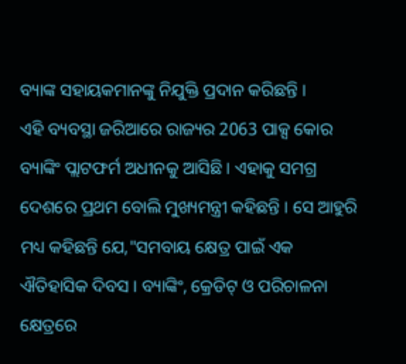ବ୍ୟାଙ୍କ ସହାୟକମାନଙ୍କୁ ନିଯୁକ୍ତି ପ୍ରଦାନ କରିଛନ୍ତି ।
ଏହି ବ୍ୟବସ୍ଥା ଜରିଆରେ ରାଜ୍ୟର 2063 ପାକ୍ସ କୋର ବ୍ୟାଙ୍କିଂ ପ୍ଲାଟଫର୍ମ ଅଧୀନକୁ ଆସିଛି । ଏହାକୁ ସମଗ୍ର ଦେଶରେ ପ୍ରଥମ ବୋଲି ମୁଖ୍ୟମନ୍ତ୍ରୀ କହିଛନ୍ତି । ସେ ଆହୁରି ମଧ୍ୟ କହିଛନ୍ତି ଯେ,"ସମବାୟ କ୍ଷେତ୍ର ପାଇଁ ଏକ ଐତିହାସିକ ଦିବସ । ବ୍ୟାଙ୍କିଂ, କ୍ରେଡିଟ୍ ଓ ପରିଚାଳନା କ୍ଷେତ୍ରରେ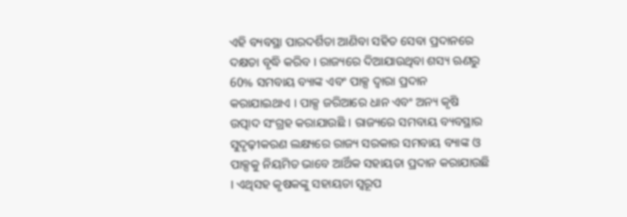ଏହି ବ୍ୟବସ୍ଥା ପାରଦର୍ଶିତା ଆଣିବା ସହିତ ସେବା ପ୍ରଦାନରେ ଦକ୍ଷତା ବୃଦ୍ଧି କରିବ । ରାଜ୍ୟରେ ଦିଆଯାଉଥିବା ଶସ୍ୟ ଋଣରୁ 60% ସମବାୟ ବ୍ୟାଙ୍କ ଏବଂ ପାକ୍ସ ଦ୍ୱାରା ପ୍ରଦାନ କରାଯାଇଥାଏ । ପାକ୍ସ ଜରିଆରେ ଧାନ ଏବଂ ଅନ୍ୟ କୃଷି ଉତ୍ପାଦ ସଂଗ୍ରହ କରାଯାଉଛି । ରାଜ୍ୟରେ ସମବାୟ ବ୍ୟବସ୍ଥାର ସୁଦୃଢ଼ୀକରଣ ଲକ୍ଷ୍ୟରେ ରାଜ୍ୟ ସରକାର ସମବାୟ ବ୍ୟାଙ୍କ ଓ ପାକ୍ସକୁ ନିୟମିତ ଭାବେ ଆର୍ଥିକ ସହାୟତା ପ୍ରଦାନ କରାଯାଉଛି । ଏଥିସହ କୃଷକଙ୍କୁ ସହାୟତା ସ୍ୱରୂପ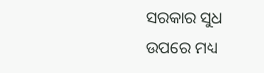ସରକାର ସୁଧ ଉପରେ ମଧ୍ୟ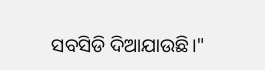ସବସିଡି ଦିଆଯାଉଛି।"